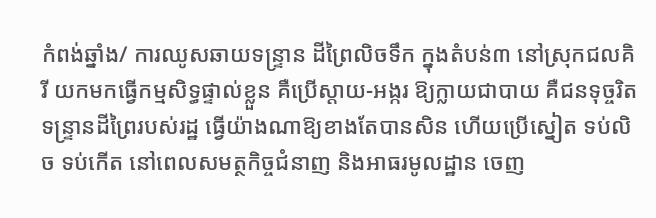កំពង់ឆ្នាំង/ ការឈូសឆាយទន្ទ្រាន ដីព្រៃលិចទឹក ក្នុងតំបន់៣ នៅស្រុកជលគិរី យកមកធ្វើកម្មសិទ្ធផ្ទាល់ខ្លួន គឺប្រើស្តាយ-អង្ករ ឱ្យក្លាយជាបាយ គឺជនទុច្ចរិត ទន្ទ្រានដីព្រៃរបស់រដ្ឋ ធ្វើយ៉ាងណាឱ្យខាងតែបានសិន ហើយប្រើស្នៀត ទប់លិច ទប់កើត នៅពេលសមត្ថកិច្ចជំនាញ និងអាធរមូលដ្ឋាន ចេញ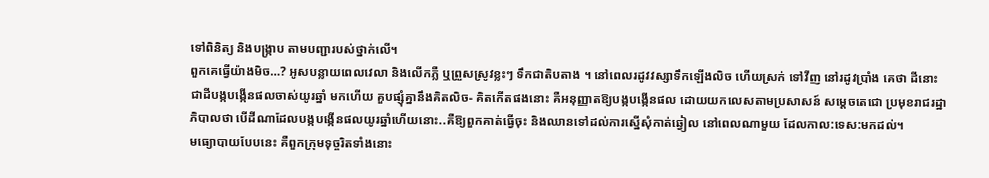ទៅពិនិត្យ និងបង្ក្រាប តាមបញ្ជារបស់ថ្នាក់លើ។
ពួកគេធ្វើយ៉ាងមិច…? អូសបន្លាយពេលវេលា និងលើកភ្លឺ ឬព្រួសស្រូវខ្លះៗ ទឹកជាតិបតាង ។ នៅពេលរដូវវស្សាទឹកឡើងលិច ហើយស្រក់ ទៅវីញ នៅរដូវប្រាំង គេថា ដីនោះ ជាដីបង្កបង្កើនផលចាស់យូរឆ្នាំ មកហើយ គួបផ្សុំគ្នានឹងគិតលិច- គិតកើតផងនោះ គឺអនុញ្ញាតឱ្យបង្កបង្កើនផល ដោយយកលេសតាមប្រសាសន៍ សម្ដេចតេជោ ប្រមុខរាជរដ្ឋាភិបាលថា បើដីណាដែលបង្កបង្កើនផលយូរឆ្នាំហើយនោះ..គឺឱ្យពួកគាត់ធ្វេីចុះ និងឈានទៅដល់ការស្នើសុំកាត់ឆ្វៀល នៅពេលណាមួយ ដែលកាល:ទេស:មកដល់។
មធ្យោបាយបែបនេះ គឺពួកក្រុមទុច្ចរិតទាំងនោះ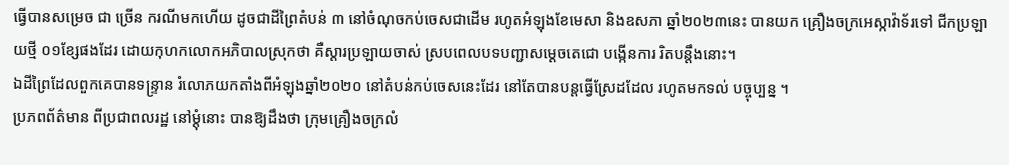ធ្វើបានសម្រេច ជា ច្រើន ករណីមកហើយ ដូចជាដីព្រៃតំបន់ ៣ នៅចំណុចកប់ចេសជាដើម រហូតអំឡុងខែមេសា និងឧសភា ឆ្នាំ២០២៣នេះ បានយក គ្រឿងចក្រអេស្កាវ៉ាទ័រទៅ ជីកប្រឡាយថ្មី ០១ខ្សែផងដែរ ដោយកុហកលោកអភិបាលស្រុកថា គឺស្ដារប្រឡាយចាស់ ស្របពេលបទបញ្ជាសម្ដេចតេជោ បង្កើនការ រិតបន្តឹងនោះ។
ឯដីព្រៃដែលពួកគេបានទន្ទ្រាន រំលោភយកតាំងពីអំឡុងឆ្នាំ២០២០ នៅតំបន់កប់ចេសនេះដែរ នៅតែបានបន្តធ្វើស្រែដដែល រហូតមកទល់ បច្ចុប្បន្ន ។
ប្រភពព័ត៌មាន ពីប្រជាពលរដ្ឋ នៅម្ដុំនោះ បានឱ្យដឹងថា ក្រុមគ្រឿងចក្រលំ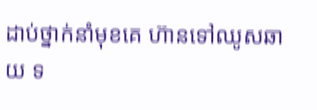ដាប់ថ្នាក់នាំមុខគេ ហ៊ានទៅឈូសឆាយ ទ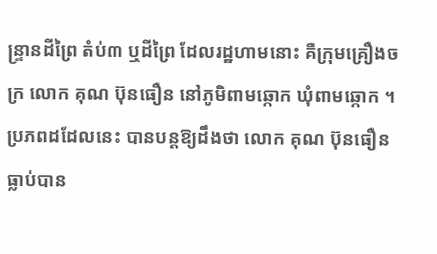ន្ទ្រានដីព្រៃ តំប់៣ ឬដីព្រៃ ដែលរដ្ឋហាមនោះ គឺក្រុមគ្រឿងចក្រ លោក គុណ ប៊ុនធឿន នៅភូមិពាមឆ្កោក ឃុំពាមឆ្កោក ។
ប្រភពដដែលនេះ បានបន្តឱ្យដឹងថា លោក គុណ ប៊ុនធឿន ធ្លាប់បាន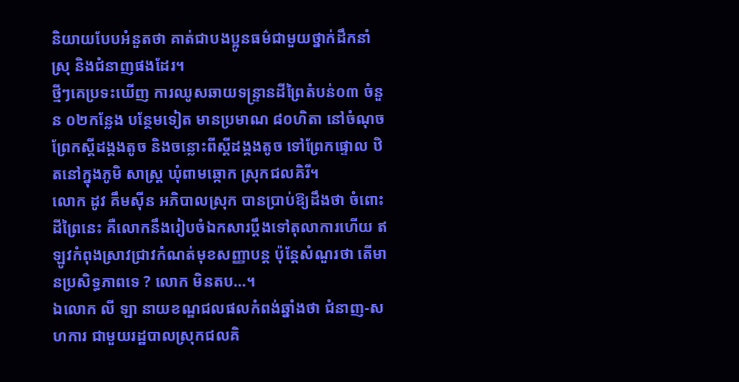និយាយបែបអំនួតថា គាត់ជាបងប្អូនធម៌ជាមួយថ្នាក់ដឹកនាំស្រុ និងជំនាញផងដែរ។
ថ្មីៗគេប្រទះឃើញ ការឈូសឆាយទន្ទា្រនដីព្រៃតំបន់០៣ ចំនួន ០២កន្លែង បន្ថែមទៀត មានប្រមាណ ៨០ហិតា នៅចំណុចព្រែកស្ដីដង្គងតូច និងចន្លោះពីស្ដីដង្គងតូច ទៅព្រែកផ្ទោល ឋិតនៅក្នុងភូមិ សាស្ត្រ ឃុំពាមឆ្កោក ស្រុកជលគិរី។
លោក ដូវ គឹមស៊ីន អភិបាលស្រុក បានប្រាប់ឱ្យដឹងថា ចំពោះដីព្រៃនេះ គឺលោកនឹងរៀបចំឯកសារប្ដឹងទៅតុលាការហើយ ឥឡូវកំពុងស្រាវជ្រាវកំណត់មុខសញ្ញាបន្ត ប៉ុន្តែសំណួរថា តើមានប្រសិទ្ធភាពទេ ? លោក មិនតប…។
ឯលោក លី ឡា នាយខណ្ឌជលផលកំពង់ឆ្នាំងថា ជំនាញ-សហការ ជាមួយរដ្ឋបាលស្រុកជលគិ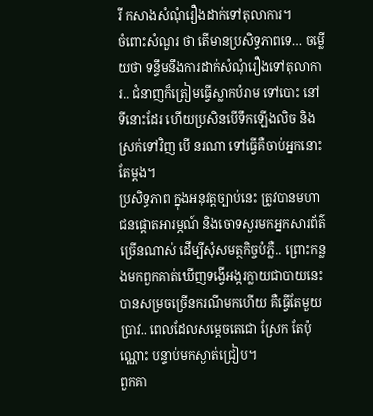រី កសាងសំណុំរឿងដាក់ទៅតុលាការ។
ចំពោះសំណួរ ថា តើមានប្រសិទ្ធភាពទេ… ចម្លើយថា ទន្ទឹមនឹងការដាក់សំណុំរឿងទៅតុលាការ.. ជំនាញក៏ត្រៀមធ្វើស្លាកបំរាម ទៅបោះ នៅទីនោះដែរ ហើយប្រសិនបើទឹកឡើងលិច និងស្រក់ទៅវិញ បើ នរណា ទៅធ្វើគឺចាប់អ្នកនោះតែម្ដង។
ប្រសិទ្ធភាព ក្នុងអនុវត្តច្បាប់នេះ ត្រូវបានមហាជនផ្ដោតអារម្ភណ៍ និងចោទសួរមកអ្នកសារព័ត៌ ច្រើនណាស់ ដើម្បីសុំសមត្ថកិច្ចបំភ្លឺ.. ព្រោះកន្លងមកពួកគាត់ឃើញទង្វើអង្ករក្លាយជាបាយនេះ បានសម្រចច្រើនករណីមកហើយ គឺធ្វើតែមួយប្រាវ.. ពេលដែលសម្ដេចតេជោ ស្រែក តែប៉ុណ្ណោះ បន្ទាប់មកស្ងាត់ជ្រៀប។
ពួកគា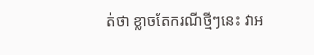ត់ថា ខ្លាចតែករណីថ្មីៗនេះ វាអ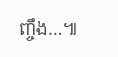ញ្ចឹង…៕